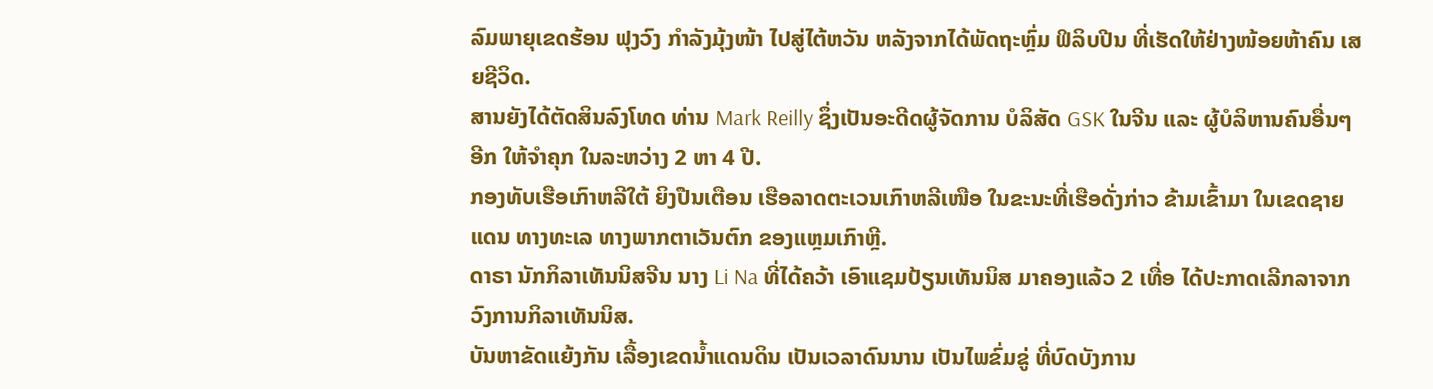ລົມພາຍຸເຂດຮ້ອນ ຟຸງວົງ ກຳລັງມຸ້ງໜ້າ ໄປສູ່ໄຕ້ຫວັນ ຫລັງຈາກໄດ້ພັດຖະຫຼົ່ມ ຟິລິບປີນ ທີ່ເຮັດໃຫ້ຢ່າງໜ້ອຍຫ້າຄົນ ເສຍຊີວິດ.
ສານຍັງໄດ້ຕັດສິນລົງໂທດ ທ່ານ Mark Reilly ຊຶ່ງເປັນອະດີດຜູ້ຈັດການ ບໍລິສັດ GSK ໃນຈີນ ແລະ ຜູ້ບໍລິຫານຄົນອື່ນໆອີກ ໃຫ້ຈຳຄຸກ ໃນລະຫວ່າງ 2 ຫາ 4 ປີ.
ກອງທັບເຮືອເກົາຫລີໃຕ້ ຍິງປືນເຕືອນ ເຮືອລາດຕະເວນເກົາຫລີເໜືອ ໃນຂະນະທີ່ເຮືອດັ່ງກ່າວ ຂ້າມເຂົ້າມາ ໃນເຂດຊາຍແດນ ທາງທະເລ ທາງພາກຕາເວັນຕົກ ຂອງແຫຼມເກົາຫຼີ.
ດາຣາ ນັກກິລາເທັນນິສຈີນ ນາງ Li Na ທີ່ໄດ້ຄວ້າ ເອົາແຊມປ້ຽນເທັນນິສ ມາຄອງແລ້ວ 2 ເທື່ອ ໄດ້ປະກາດເລີກລາຈາກວົງການກິລາເທັນນິສ.
ບັນຫາຂັດແຍ້ງກັນ ເລື້ອງເຂດນ້ຳແດນດິນ ເປັນເວລາດົນນານ ເປັນໄພຂົ່ມຂູ່ ທີ່ບົດບັງການ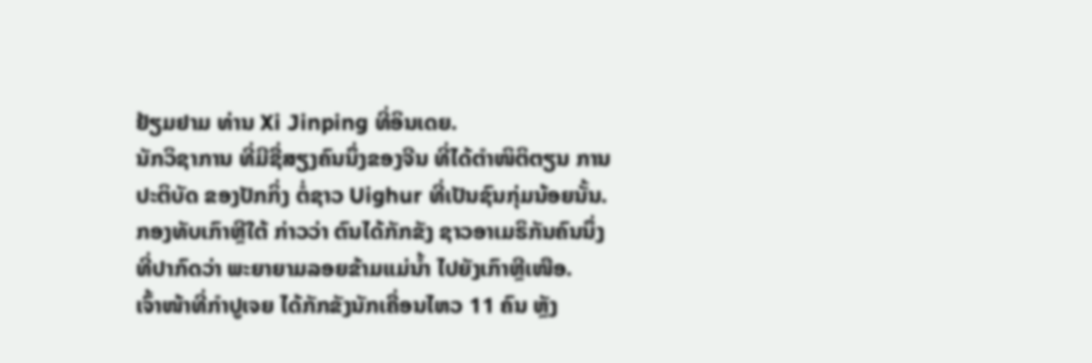ຢ້ຽມຢາມ ທ່ານ Xi Jinping ທີ່ອິນເດຍ.
ນັກວິຊາການ ທີ່ມີຊື່ສຽງຄົນນຶ່ງຂອງຈີນ ທີ່ໄດ້ຕຳໜິຕິຕຽນ ການປະຕິບັດ ຂອງປັກກິ່ງ ຕໍ່ຊາວ Uighur ທີ່ເປັນຊົນກຸ່ມນ້ອຍນັ້ນ.
ກອງທັບເກົາຫຼີໃຕ້ ກ່າວວ່າ ຕົນໄດ້ກັກຂັງ ຊາວອາເມຣິກັນຄົນນຶ່ງ ທີ່ປາກົດວ່າ ພະຍາຍາມລອຍຂ້າມແມ່ນ້ຳ ໄປຍັງເກົາຫຼີເໜືອ.
ເຈົ້າໜ້າທີ່ກຳປູເຈຍ ໄດ້ກັກຂັງນັກເຄື່ອນໄຫວ 11 ຄົນ ຫຼັງ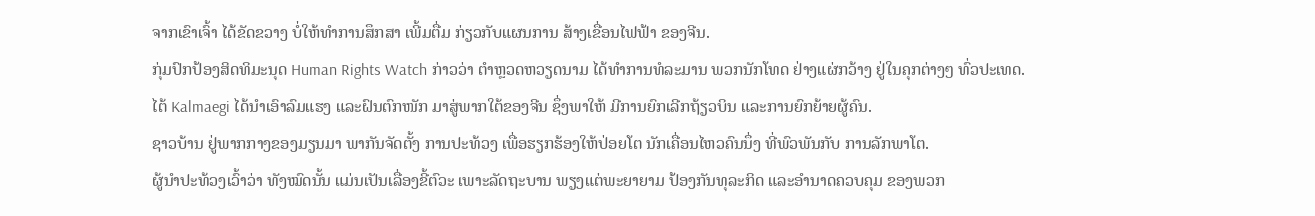ຈາກເຂົາເຈົ້າ ໄດ້ຂັດຂວາງ ບໍ່ໃຫ້ທຳການສຶກສາ ເພີ້ມຕື່ມ ກ່ຽວກັບແຜນການ ສ້າງເຂື່ອນໄຟຟ້າ ຂອງຈີນ.
ກຸ່ມປົກປ້ອງສິດທິມະນຸດ Human Rights Watch ກ່າວວ່າ ຕຳຫຼວດຫວຽດນາມ ໄດ້ທຳການທໍລະມານ ພວກນັກໂທດ ຢ່າງແຜ່ກວ້າງ ຢູ່ໃນຄຸກຕ່າງໆ ທົ່ວປະເທດ.
ໄຕ້ Kalmaegi ໄດ້ນຳເອົາລົມແຮງ ແລະຝົນຕົກໜັກ ມາສູ່ພາກໃຕ້ຂອງຈີນ ຊຶ່ງພາໃຫ້ ມີການຍົກເລີກຖ້ຽວບິນ ແລະການຍົກຍ້າຍຜູ້ຄົນ.
ຊາວບ້ານ ຢູ່ພາກກາງຂອງມຽນມາ ພາກັນຈັດຕັ້ງ ການປະທ້ວງ ເພື່ອຮຽກຮ້ອງໃຫ້ປ່ອຍໂຕ ນັກເຄື່ອນໄຫວຄົນນຶ່ງ ທີ່ພົວພັນກັບ ການລັກພາໂຕ.
ຜູ້ນຳປະທ້ວງເວົ້າວ່າ ທັງໝົດນັ້ນ ແມ່ນເປັນເລື່ອງຂີ້ຕົວະ ເພາະລັດຖະບານ ພຽງແຕ່ພະຍາຍາມ ປ້ອງກັນທຸລະກິດ ແລະອຳນາດຄວບຄຸມ ຂອງພວກ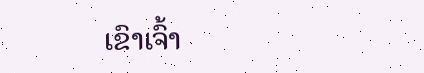ເຂົາເຈົ້າ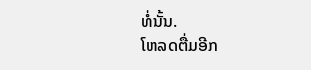ທໍ່ນັ້ນ.
ໂຫລດຕື່ມອີກ